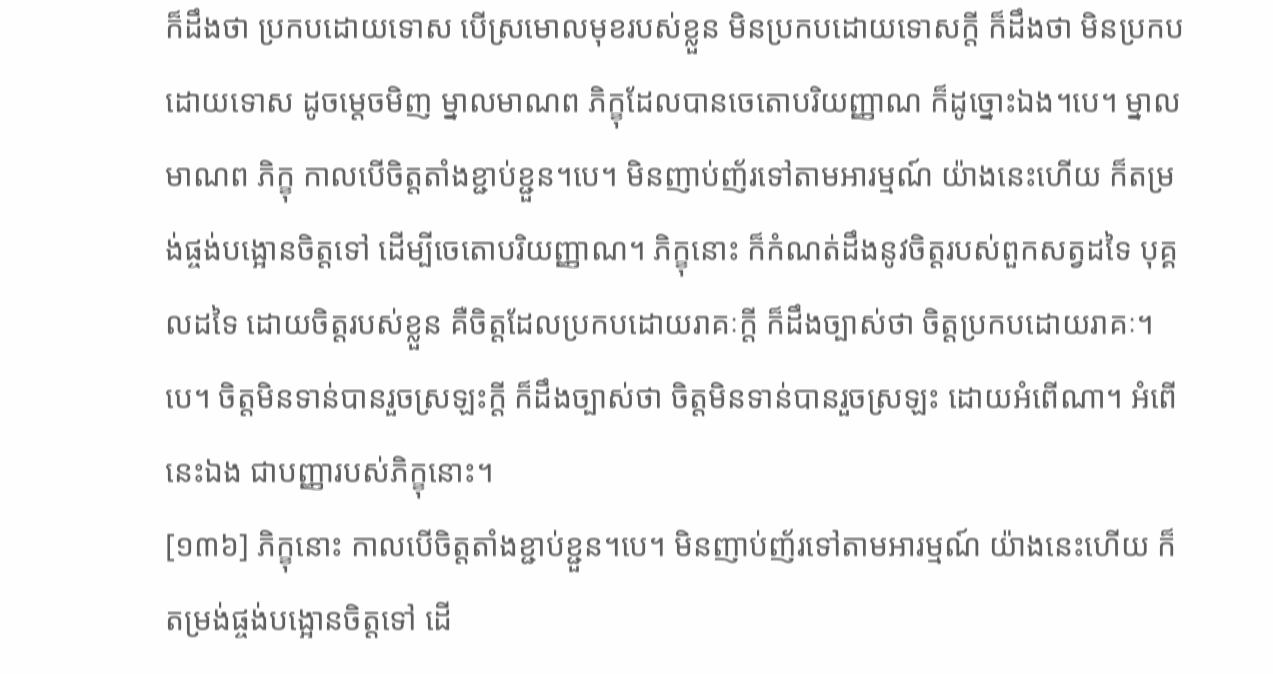ក៏ដឹងថា ប្រកបដោយទោស បើស្រមោលមុខរបស់ខ្លួន មិនប្រកបដោយទោសក្តី ក៏ដឹងថា មិនប្រកបដោយទោស ដូចម្តេចមិញ ម្នាលមាណព ភិក្ខុដែលបានចេតោបរិយញ្ញាណ ក៏ដូច្នោះឯង។បេ។ ម្នាលមាណព ភិក្ខុ កាលបើចិត្តតាំងខ្ជាប់ខ្ជួន។បេ។ មិនញាប់ញ័រទៅតាមអារម្មណ៍ យ៉ាងនេះហើយ ក៏តម្រង់ផ្ចង់បង្អោនចិត្តទៅ ដើម្បីចេតោបរិយញ្ញាណ។ ភិក្ខុនោះ ក៏កំណត់ដឹងនូវចិត្តរបស់ពួកសត្វដទៃ បុគ្គលដទៃ ដោយចិត្តរបស់ខ្លួន គឺចិត្តដែលប្រកបដោយរាគៈក្តី ក៏ដឹងច្បាស់ថា ចិត្តប្រកបដោយរាគៈ។បេ។ ចិត្តមិនទាន់បានរួចស្រឡះក្តី ក៏ដឹងច្បាស់ថា ចិត្តមិនទាន់បានរួចស្រឡះ ដោយអំពើណា។ អំពើនេះឯង ជាបញ្ញារបស់ភិក្ខុនោះ។
[១៣៦] ភិក្ខុនោះ កាលបើចិត្តតាំងខ្ជាប់ខ្ជួន។បេ។ មិនញាប់ញ័រទៅតាមអារម្មណ៍ យ៉ាងនេះហើយ ក៏តម្រង់ផ្ចង់បង្អោនចិត្តទៅ ដើ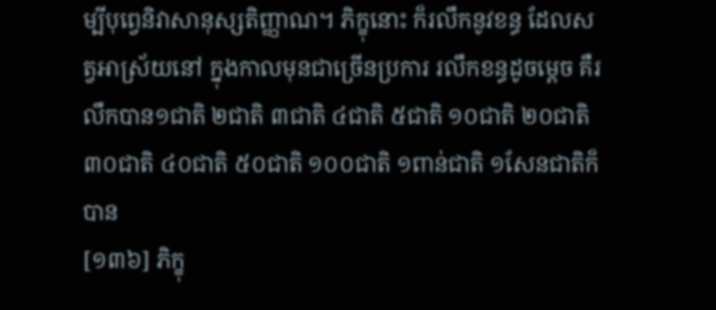ម្បីបុព្វេនិវាសានុស្សតិញ្ញាណ។ ភិក្ខុនោះ ក៏រលឹកនូវខន្ធ ដែលសត្វអាស្រ័យនៅ ក្នុងកាលមុនជាច្រើនប្រការ រលឹកខន្ធដូចម្តេច គឺរលឹកបាន១ជាតិ ២ជាតិ ៣ជាតិ ៤ជាតិ ៥ជាតិ ១០ជាតិ ២០ជាតិ ៣០ជាតិ ៤០ជាតិ ៥០ជាតិ ១០០ជាតិ ១ពាន់ជាតិ ១សែនជាតិក៏បាន
[១៣៦] ភិក្ខុ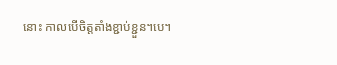នោះ កាលបើចិត្តតាំងខ្ជាប់ខ្ជួន។បេ។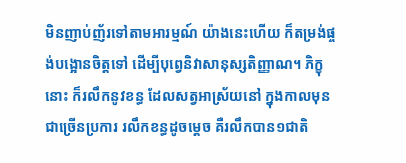មិនញាប់ញ័រទៅតាមអារម្មណ៍ យ៉ាងនេះហើយ ក៏តម្រង់ផ្ចង់បង្អោនចិត្តទៅ ដើម្បីបុព្វេនិវាសានុស្សតិញ្ញាណ។ ភិក្ខុនោះ ក៏រលឹកនូវខន្ធ ដែលសត្វអាស្រ័យនៅ ក្នុងកាលមុនជាច្រើនប្រការ រលឹកខន្ធដូចម្តេច គឺរលឹកបាន១ជាតិ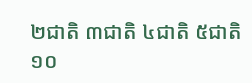២ជាតិ ៣ជាតិ ៤ជាតិ ៥ជាតិ ១០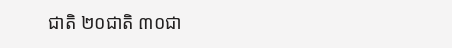ជាតិ ២០ជាតិ ៣០ជា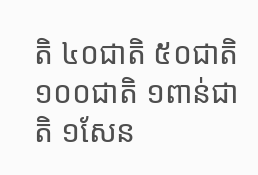តិ ៤០ជាតិ ៥០ជាតិ ១០០ជាតិ ១ពាន់ជាតិ ១សែន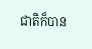ជាតិក៏បាន